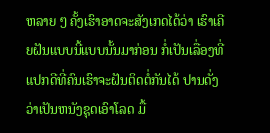ຫລາຍ ໆ ຄັ້ງເຮົາອາດຈະສັງເກດໄດ້ວ່າ ເຮົາເຄີຍຝັນແບບນີ້ແບບນັ້ນມາກ່ອນ ກໍ່ເປັນເລື່ອງທີ່ແປກດີທີ່ຄົນເຮົາຈະຝັນຕິດຕໍ່ກັນໄດ້ ປານດັ່ງວ່າເປັນຫນັງຊຸດເອົາໂລດ ມື້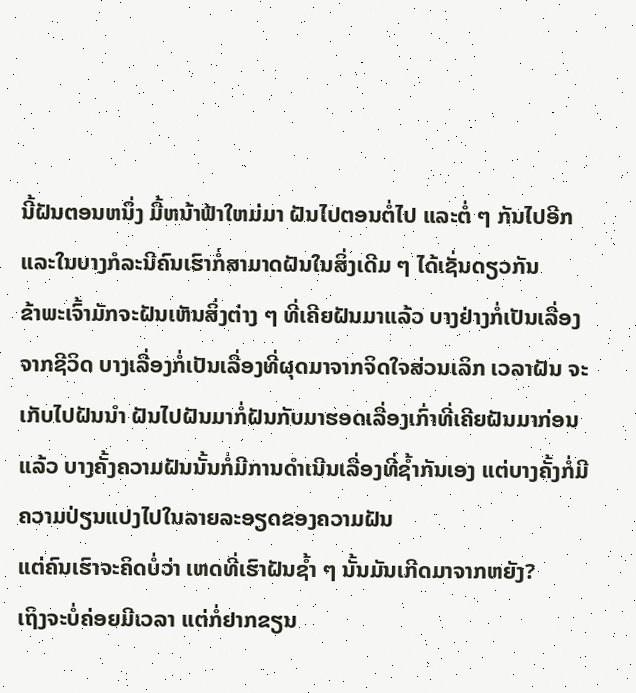ນີ້ຝັນຕອນຫນຶ່ງ ມື້ຫນ້າຟ້າໃຫມ່ມາ ຝັນໄປຕອນຕໍ່ໄປ ແລະຕໍ່ ໆ ກັນໄປອີກ ແລະໃນບາງກໍລະນີຄົນເຮົາກໍ່ສາມາດຝັນໃນສິ່ງເດີມ ໆ ໄດ້ເຊັ່ນດຽວກັນ
ຂ້າພະເຈົ້າມັກຈະຝັນເຫັນສິ່ງຕ່າງ ໆ ທີ່ເຄີຍຝັນມາແລ້ວ ບາງຢ່າງກໍ່ເປັນເລື່ອງຈາກຊີວິດ ບາງເລື່ອງກໍ່ເປັນເລື່ອງທີ່ຜຸດມາຈາກຈິດໃຈສ່ວນເລິກ ເວລາຝັນ ຈະເກັບໄປຝັນນຳ ຝັນໄປຝັນມາກໍ່ຝັນກັບມາຮອດເລື່ອງເກົ່າທີ່ເຄີຍຝັນມາກ່ອນແລ້ວ ບາງຄັ້ງຄວາມຝັນນັ້ນກໍ່ມີການດຳເນີນເລື່ອງທີ່ຊ້ຳກັນເອງ ແຕ່ບາງຄັ້ງກໍ່ມີຄວາມປ່ຽນແປງໄປໃນລາຍລະອຽດຂອງຄວາມຝັນ
ແຕ່ຄົນເຮົາຈະຄິດບໍ່ວ່າ ເຫດທີ່ເຮົາຝັນຊ້ຳ ໆ ນັ້ນມັນເກີດມາຈາກຫຍັງ?
ເຖິງຈະບໍ່ຄ່ອຍມີເວລາ ແຕ່ກໍ່ຢາກຂຽນ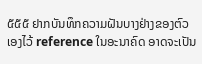໕໕໕ ຢາກບັນທຶກຄວາມຝັນບາງຢ່າງຂອງຕົວເອງໄວ້ reference ໃນອະນາຄົດ ອາດຈະເປັນ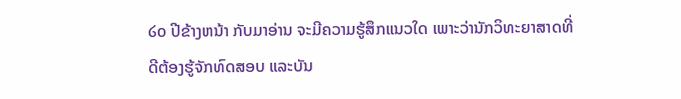໒໐ ປີຂ້າງຫນ້າ ກັບມາອ່ານ ຈະມີຄວາມຮູ້ສຶກແນວໃດ ເພາະວ່ານັກວິທະຍາສາດທີ່ດີຕ້ອງຮູ້ຈັກທົດສອບ ແລະບັນ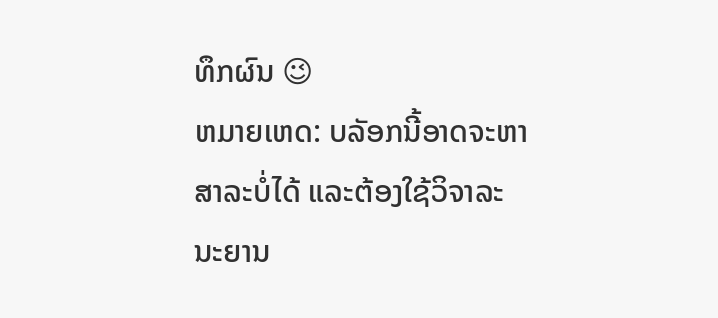ທຶກຜົນ 😉
ຫມາຍເຫດ: ບລັອກນີ້ອາດຈະຫາສາລະບໍ່ໄດ້ ແລະຕ້ອງໃຊ້ວິຈາລະນະຍານ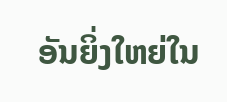ອັນຍິ່ງໃຫຍ່ໃນ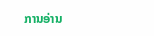ການອ່ານ